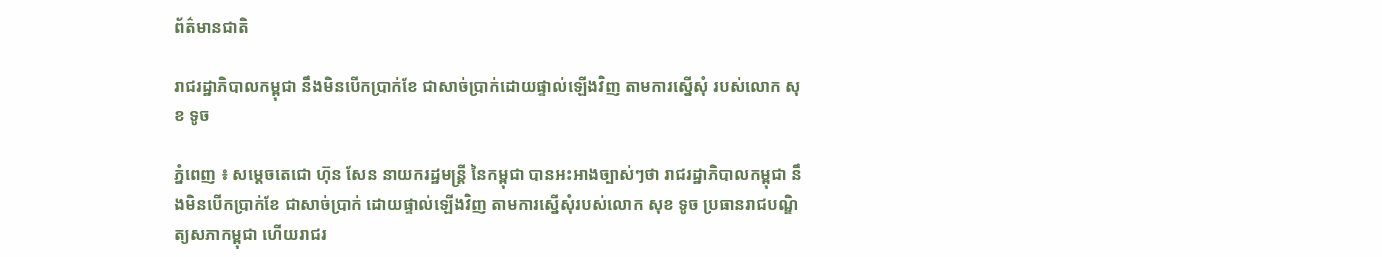ព័ត៌មានជាតិ

រាជរដ្ឋាភិបាលកម្ពុជា នឹងមិនបើកប្រាក់ខែ ជាសាច់ប្រាក់ដោយផ្ទាល់ឡើងវិញ តាមការស្នើសុំ របស់លោក សុខ ទូច

ភ្នំពេញ ៖ សម្ដេចតេជោ ហ៊ុន សែន នាយករដ្ឋមន្ត្រី នៃកម្ពុជា បានអះអាងច្បាស់ៗថា រាជរដ្ឋាភិបាលកម្ពុជា នឹងមិនបើកប្រាក់ខែ ជាសាច់ប្រាក់ ដោយផ្ទាល់ឡើងវិញ តាមការស្នើសុំរបស់លោក សុខ ទូច ប្រធានរាជបណ្ឌិត្យសភាកម្ពុជា ហើយរាជរ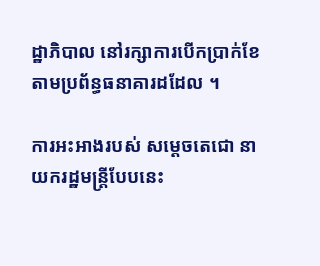ដ្ឋាភិបាល នៅរក្សាការបើកប្រាក់ខែ តាមប្រព័ន្ធធនាគារដដែល ។

ការអះអាងរបស់ សម្ដេចតេជោ នាយករដ្ឋមន្ត្រីបែបនេះ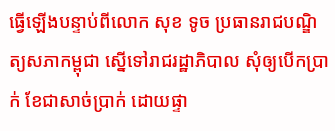ធ្វើឡើងបន្ទាប់ពីលោក សុខ ទូច ប្រធានរាជបណ្ឌិត្យសភាកម្ពុជា ស្នើទៅរាជរដ្ឋាភិបាល សុំឲ្យបើកប្រាក់ ខែជាសាច់ប្រាក់ ដោយផ្ទា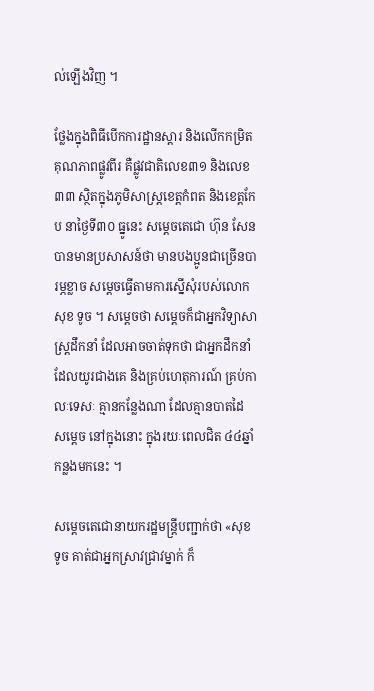ល់ឡើងវិញ ។

ថ្លែងក្នុងពិធីបើកការដ្ឋានស្តារ និងលើកកម្រិតគុណភាពផ្លូវពីរ គឺផ្លូវជាតិលេខ៣១ និងលេខ៣៣ ស្ថិតក្នុងភូមិសាស្ត្រខេត្តកំពត និងខេត្តកែប នាថ្ងៃទី៣០ ធ្នូនេះ សម្ដេចតេជោ ហ៊ុន សែន បានមានប្រសាសន៍ថា មានបងប្អូនជាច្រើនបារម្ភខ្លាច សម្ដេចធ្វើតាមការស្នើសុំរបស់លោក សុខ ទូច ។ សម្ដេចថា សម្ដេចក៏ជាអ្នកវិទ្យាសាស្ត្រដឹកនាំ ដែលអាចចាត់ទុកថា ជាអ្នកដឹកនាំដែលយូរជាងគេ និងគ្រប់ហេតុការណ៍ គ្រប់កាលៈទេសៈ គ្មានកន្លែងណា ដែលគ្មានបាតដៃ សម្ដេច នៅក្នុងនោះ ក្នុងរយៈពេលជិត ៤៤ឆ្នាំកន្លងមកនេះ ។

សម្ដេចតេជោនាយករដ្ឋមន្ត្រីបញ្ជាក់ថា «សុខ ទូច គាត់ជាអ្នកស្រាវជ្រាវម្នាក់ ក៏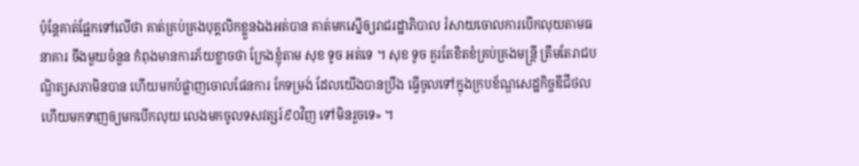ប៉ុន្តែគាត់ផ្អែកទៅលើថា គាត់គ្រប់គ្រងបុគ្គលិកខ្លួនឯងអត់បាន គាត់មកស្នើឲ្យរាជរដ្ឋាភិបាល រំសាយចោលការបើកលុយតាមធនាគារ ចឹងមួយចំនួន កំពុងមានការភ័យខ្លាចថា ក្រែងខ្ញុំតាម សុខ ទូច អត់ទេ ។ សុខ ទូច គួរតែខិតខំគ្រប់គ្រងមន្ត្រី ត្រឹមតែរាជបណ្ឌិត្យសភាមិនបាន ហើយមកបំផ្លាញចោលផែនការ កែទម្រង់ ដែលយើងបានប្រឹង ធ្វើចូលទៅក្នុងក្របខ័ណ្ឌសេដ្ឋកិច្ចឌីជីថល ហើយមកទាញឲ្យមកបើកលុយ លេងមកចូលទសវត្សរ៍៩០វិញ ទៅមិនរួចទេ» ។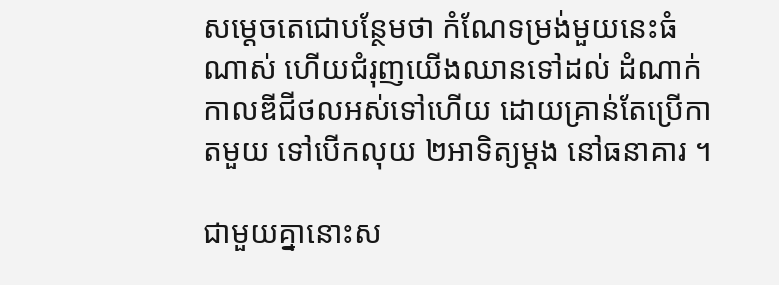សម្ដេចតេជោបន្ថែមថា កំណែទម្រង់មួយនេះធំណាស់ ហើយជំរុញយើងឈានទៅដល់ ដំណាក់កាលឌីជីថលអស់ទៅហើយ ដោយគ្រាន់តែប្រើកាតមួយ ទៅបើកលុយ ២អាទិត្យម្ដង នៅធនាគារ ។

ជាមួយគ្នានោះស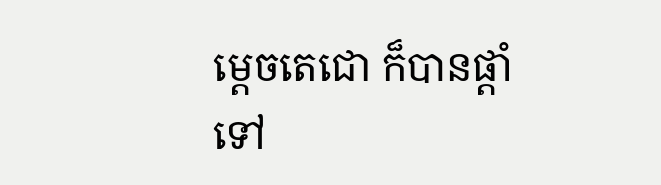ម្ដេចតេជោ ក៏បានផ្ដាំទៅ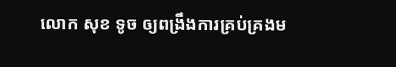លោក សុខ ទូច ឲ្យពង្រឹងការគ្រប់គ្រងម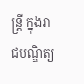ន្ត្រី ក្នុងរាជបណ្ឌិត្យ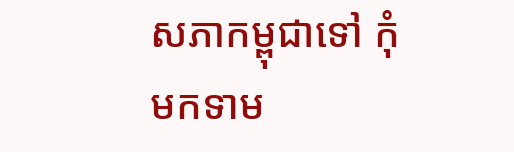សភាកម្ពុជាទៅ កុំមកទាម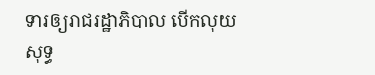ទារឲ្យរាជរដ្ឋាភិបាល បើកលុយសុទ្ធ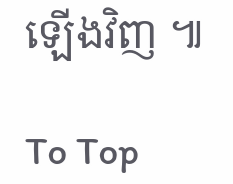ឡើងវិញ ៕

To Top